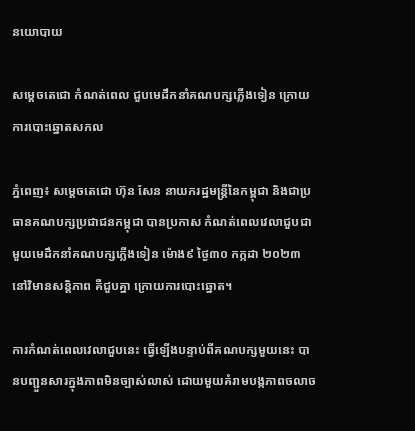នយោបាយ

សម្ដេចតេជោ កំណត់ពេល ជួបមេដឹកនាំគណបក្សភ្លើងទៀន ក្រោយការបោះឆ្នោតសកល

ភ្នំពេញ៖ សម្ដេចតេជោ ហ៊ុន សែន នាយករដ្ឋមន្រ្តីនៃកម្ពុជា និងជាប្រធានគណបក្សប្រជាជនកម្ពុជា បានប្រកាស កំណត់ពេលវេលាជួបជាមួយមេដឹកនាំគណបក្សភ្លើងទៀន ម៉ោង៩ ថ្ងៃ៣០ កក្កដា ២០២៣ នៅវិមានសន្តិភាព គឺជួបគ្នា ក្រោយការបោះឆ្នោត។

ការកំណត់ពេលវេលាជួបនេះ ធ្វើឡើងបន្ទាប់ពីគណបក្សមួយនេះ បានបញ្ជួនសារក្នុងភាពមិនច្បាស់លាស់ ដោយមួយគំរាមបង្កភាពចលាច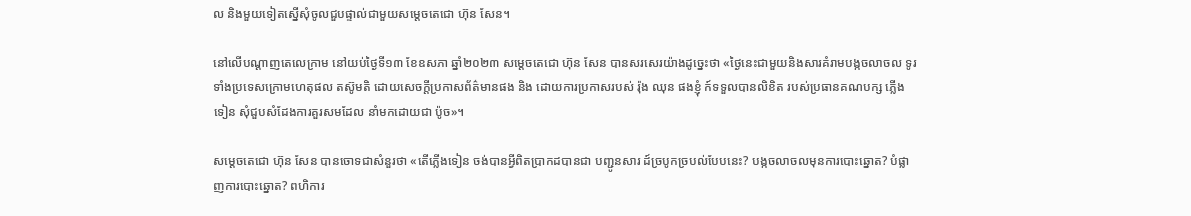ល និងមួយទៀតស្នើសុំចូលជួបផ្ទាល់ជាមួយសម្ដេចតេជោ ហ៊ុន សែន។

នៅលើបណ្ដាញតេលេក្រាម នៅយប់ថ្ងៃទី១៣ ខែឧសភា ឆ្នាំ២០២៣ សម្ដេចតេជោ ហ៊ុន សែន បានសរសេរយ៉ាងដូច្នេះថា «ថ្ងៃនេះជាមួយនិងសារគំរាមបង្កចលាចល ទូរទាំងប្រទេសក្រោមហេតុផល តស៊ូមតិ ដោយសេចក្តីប្រកាសព័ត៌មានផង និង ដោយការប្រកាសរបស់ រ៉ុង ឈុន ផងខ្ញុំ ក៍ទទួលបានលិខិត របស់ប្រធានគណបក្ស ភ្លើងទៀន សុំជួបសំដែងការគួរសមដែល នាំមកដោយជា ប៉ូច»។

សម្ដេចតេជោ ហ៊ុន សែន បានចោទជាសំនួរថា «តើភ្លើងទៀន ចង់បានអ្វីពិតប្រាកដបានជា បញ្ជូនសារ ដ៍ច្របូកច្របល់បែបនេះ? បង្កចលាចលមុនការបោះឆ្នោត? បំផ្លាញការបោះឆ្នោត? ពហិការ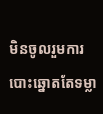មិនចូលរួមការ បោះឆ្នោតតែទម្លា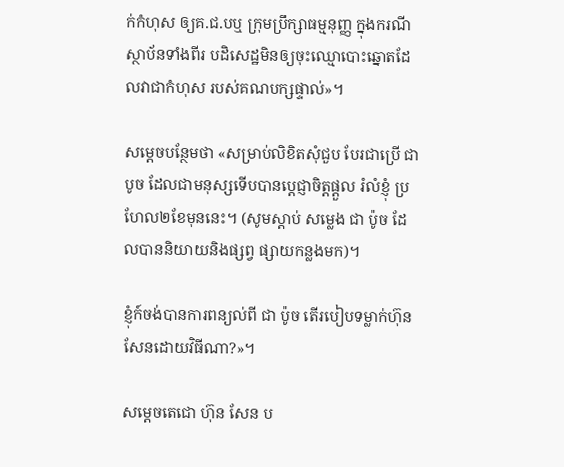ក់កំហុស ឲ្យគ.ជ.បឬ ក្រុមប្រឹក្សាធម្មនុញ្ញ ក្នុងករណីស្ថាប័នទាំងពីរ បដិសេដ្ឋមិនឲ្យចុះឈ្មោបោះឆ្នោតដែលវាជាកំហុស របស់គណបក្សផ្ទាល់»។

សម្ដេចបន្ថែមថា «សម្រាប់លិខិតសុំជួប បែរជាប្រើ ជា បូច ដែលជាមនុស្សទើបបានប្តេជ្ញាចិត្តផ្តួល រំលំខ្ញុំ ប្រហែល២ខែមុននេះ។ (សូមស្តាប់ សម្លេង ជា ប៉ូច ដែលបាននិយាយនិងផ្សព្វ ផ្សាយកន្លងមក)។

ខ្ញុំក៍ចង់បានការពន្យល់ពី ជា ប៉ូច តើរបៀបទម្លាក់ហ៊ុន សែនដោយវិធីណា?»។

សម្ដេចតេជោ ហ៊ុន សែន ប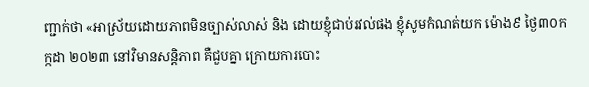ញ្ជាក់ថា «អាស្រ័យដោយភាពមិនច្បាស់លាស់ និង ដោយខ្ញុំជាប់រវល់ផង ខ្ញុំសូមកំណត់យក ម៉ោង៩ ថ្ងៃ៣០ក ក្កដា ២០២៣ នៅវិមានសន្តិភាព គឺជួបគ្នា ក្រោយការបោះ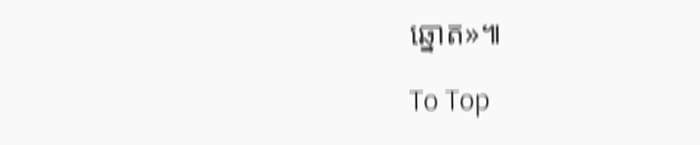ឆ្នោត»៕

To Top